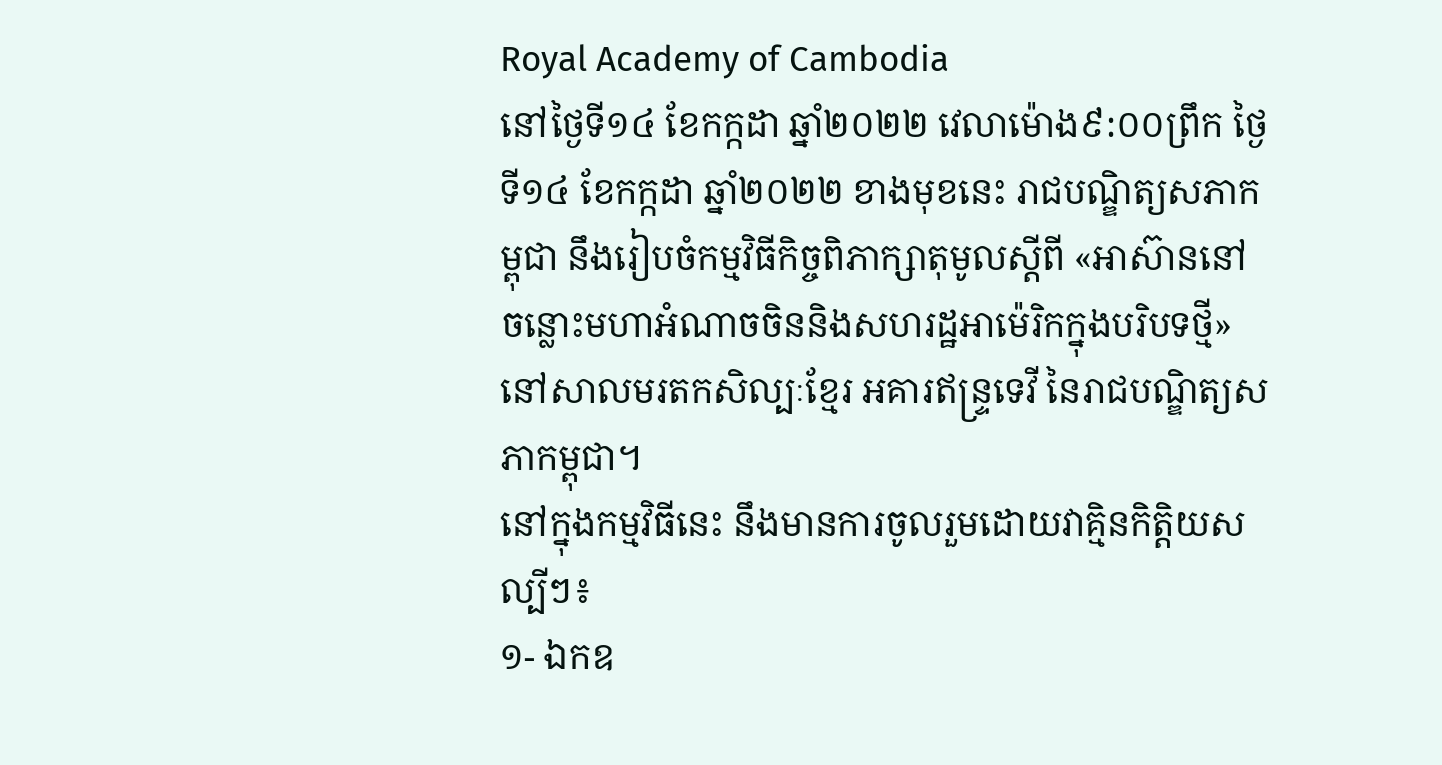Royal Academy of Cambodia
នៅថ្ងៃទី១៤ ខែកក្កដា ឆ្នាំ២០២២ វេលាម៉ោង៩:០០ព្រឹក ថ្ងៃទី១៤ ខែកក្កដា ឆ្នាំ២០២២ ខាងមុខនេះ រាជបណ្ឌិត្យសភាកម្ពុជា នឹងរៀបចំកម្មវិធីកិច្ចពិភាក្សាតុមូលស្តីពី «អាស៊ាននៅចន្លោះមហាអំណាចចិននិងសហរដ្ឋអាម៉េរិកក្នុងបរិបទថ្មី» នៅសាលមរតកសិល្បៈខ្មែរ អគារឥន្ទ្រទេវី នៃរាជបណ្ឌិត្យសភាកម្ពុជា។
នៅក្នុងកម្មវិធីនេះ នឹងមានការចូលរួមដោយវាគ្មិនកិត្តិយសល្បីៗ៖
១- ឯកឧ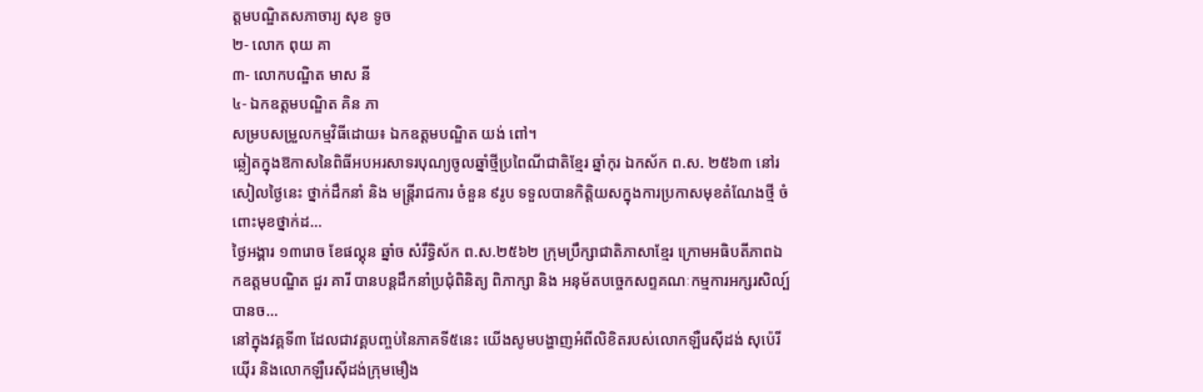ត្តមបណ្ឌិតសភាចារ្យ សុខ ទូច
២- លោក ពុយ គា
៣- លោកបណ្ឌិត មាស នី
៤- ឯកឧត្ដមបណ្ឌិត គិន ភា
សម្របសម្រួលកម្មវិធីដោយ៖ ឯកឧត្ដមបណ្ឌិត យង់ ពៅ។
ឆ្លៀតក្នុងឱកាសនៃពិធីអបអរសាទរបុណ្យចូលឆ្នាំថ្មីប្រពៃណីជាតិខ្មែរ ឆ្នាំកុរ ឯកស័ក ព.ស. ២៥៦៣ នៅរសៀលថ្ងៃនេះ ថ្នាក់ដឹកនាំ និង មន្ត្រីរាជការ ចំនួន ៩រូប ទទួលបានកិត្តិយសក្នុងការប្រកាសមុខតំណែងថ្មី ចំពោះមុខថ្នាក់ដ...
ថ្ងៃអង្គារ ១៣រោច ខែផល្គុន ឆ្នាំច សំរឹទ្ធិស័ក ព.ស.២៥៦២ ក្រុមប្រឹក្សាជាតិភាសាខ្មែរ ក្រោមអធិបតីភាពឯកឧត្តមបណ្ឌិត ជួរ គារី បានបន្តដឹកនាំប្រជុំពិនិត្យ ពិភាក្សា និង អនុម័តបច្ចេកសព្ទគណៈកម្មការអក្សរសិល្ប៍ បានច...
នៅក្នុងវគ្គទី៣ ដែលជាវគ្គបញ្ចប់នៃភាគទី៥នេះ យើងសូមបង្ហាញអំពីលិខិតរបស់លោកឡឺរេស៊ីដង់ សុប៉េរីយ៉ើរ និងលោកឡឺរេស៊ីដង់ក្រុមមឿង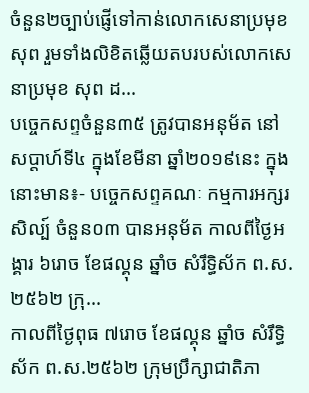ចំនួន២ច្បាប់ផ្ញើទៅកាន់លោកសេនាប្រមុខ សុព រួមទាំងលិខិតឆ្លើយតបរបស់លោកសេនាប្រមុខ សុព ដ...
បច្ចេកសព្ទចំនួន៣៥ ត្រូវបានអនុម័ត នៅសប្តាហ៍ទី៤ ក្នុងខែមីនា ឆ្នាំ២០១៩នេះ ក្នុងនោះមាន៖- បច្ចេកសព្ទគណៈ កម្មការអក្សរសិល្ប៍ ចំនួន០៣ បានអនុម័ត កាលពីថ្ងៃអង្គារ ៦រោច ខែផល្គុន ឆ្នាំច សំរឹទ្ធិស័ក ព.ស.២៥៦២ ក្រុ...
កាលពីថ្ងៃពុធ ៧រោច ខែផល្គុន ឆ្នាំច សំរឹទ្ធិស័ក ព.ស.២៥៦២ ក្រុមប្រឹក្សាជាតិភា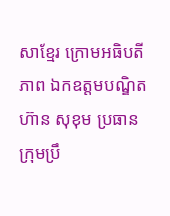សាខ្មែរ ក្រោមអធិបតីភាព ឯកឧត្តមបណ្ឌិត ហ៊ាន សុខុម ប្រធានក្រុមប្រឹ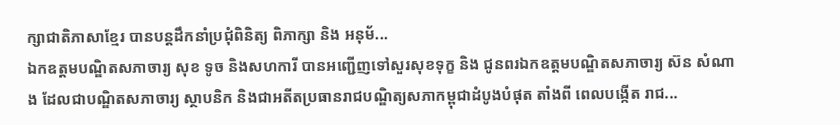ក្សាជាតិភាសាខ្មែរ បានបន្តដឹកនាំប្រជុំពិនិត្យ ពិភាក្សា និង អនុម័...
ឯកឧត្តមបណ្ឌិតសភាចារ្យ សុខ ទូច និងសហការី បានអញ្ជើញទៅសួរសុខទុក្ខ និង ជូនពរឯកឧត្តមបណ្ឌិតសភាចារ្យ ស៊ន សំណាង ដែលជាបណ្ឌិតសភាចារ្យ ស្ថាបនិក និងជាអតីតប្រធានរាជបណ្ឌិត្យសភាកម្ពុជាដំបូងបំផុត តាំងពី ពេលបង្កើត រាជ...